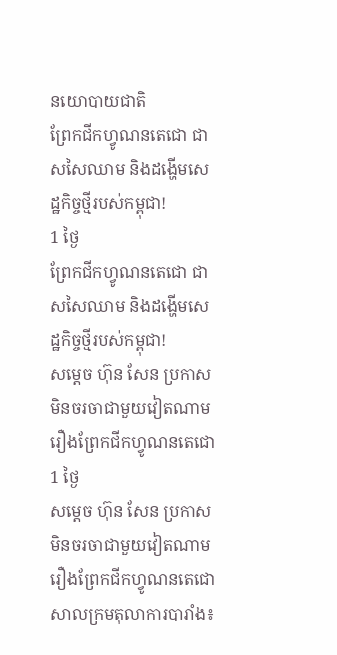នយោបាយជាតិ
ព្រែកជីកហ្វូណនតេជោ ជាសសៃឈាម និងដង្ហើមសេដ្ឋកិច្ចថ្មីរបស់កម្ពុជា!
1 ថ្ងៃ
ព្រែកជីកហ្វូណនតេជោ ជាសសៃឈាម និងដង្ហើមសេដ្ឋកិច្ចថ្មីរបស់កម្ពុជា!
សម្ដេច ហ៊ុន សែន ប្រកាសមិនចរចាជាមួយវៀតណាម រឿងព្រែកជីកហ្វូណនតេជោ
1 ថ្ងៃ
សម្ដេច ហ៊ុន សែន ប្រកាសមិនចរចាជាមួយវៀតណាម រឿងព្រែកជីកហ្វូណនតេជោ
សាលក្រមតុលាការបារាំង៖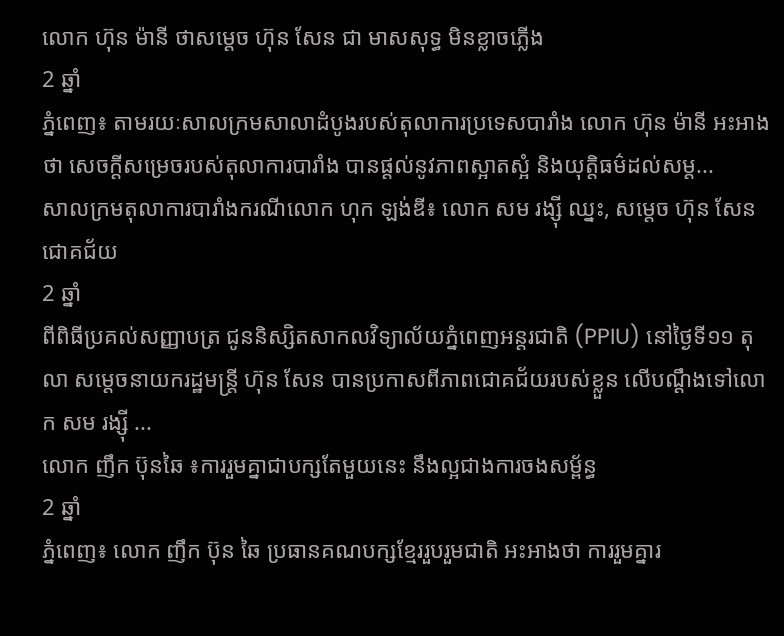លោក ហ៊ុន ម៉ានី ថាសម្តេច ហ៊ុន សែន ជា មាសសុទ្ធ មិនខ្លាចភ្លើង
2 ឆ្នាំ
ភ្នំពេញ៖ តាមរយៈសាលក្រមសាលាដំបូងរបស់តុលាការប្រទេសបារាំង លោក ហ៊ុន ម៉ានី អះអាងថា សេចក្ដីសម្រេចរបស់តុលាការបារាំង បានផ្ដល់នូវភាពស្អាតស្អំ និងយុត្តិធម៌ដល់សម្ដ...
សាលក្រមតុលាការបារាំងករណីលោក ហុក ឡង់ឌី៖ លោក សម រង្ស៊ី ឈ្នះ, សម្តេច ហ៊ុន សែន ជោគជ័យ
2 ឆ្នាំ
ពីពិធីប្រគល់សញ្ញាបត្រ ជូននិស្សិតសាកលវិទ្យាល័យភ្នំពេញអន្តរជាតិ (PPIU) នៅថ្ងៃទី១១ តុលា សម្ដេចនាយករដ្ឋមន្រ្តី ហ៊ុន សែន បានប្រកាសពីភាពជោគជ័យរបស់ខ្លួន លើបណ្ដឹងទៅលោក សម រង្ស៊ី ...
លោក ញឹក ប៊ុនឆៃ ៖ការរួមគ្នាជាបក្សតែមួយនេះ នឹងល្អជាងការចងសម្ព័ន្ធ
2 ឆ្នាំ
ភ្នំពេញ៖ លោក ញឹក ប៊ុន ឆៃ ប្រធានគណបក្សខ្មែររួបរួមជាតិ អះអាងថា ការរួមគ្នារ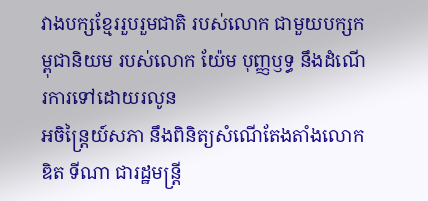វាងបក្សខ្មែររួបរួមជាតិ របស់លោក ជាមួយបក្សកម្ពុជានិយម របស់លោក យ៉ែម បុញ្ញឫទ្ធ នឹងដំណើរការទៅដោយរលូន
អចិន្ត្រៃយ៍សភា នឹងពិនិត្យសំណើតែងតាំងលោក ឌិត ទីណា ជារដ្ឋមន្រ្តី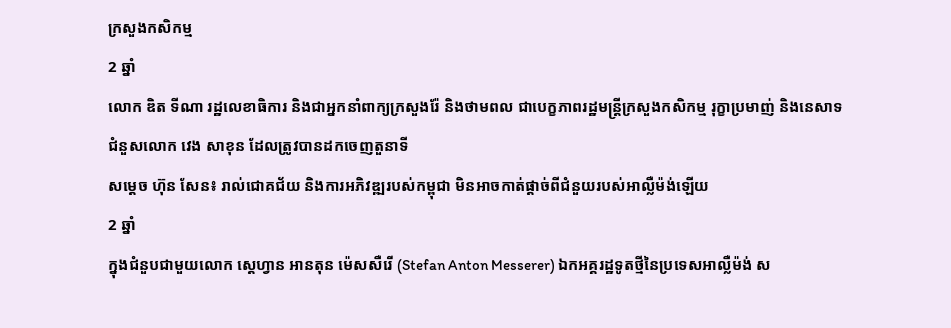ក្រសួងកសិកម្ម
2 ឆ្នាំ
លោក ឌិត ទីណា រដ្ឋលេខាធិការ និងជាអ្នកនាំពាក្យក្រសួងរ៉ែ និងថាមពល ជាបេក្ខភាពរដ្ឋមន្រ្តីក្រសួងកសិកម្ម រុក្ខាប្រមាញ់ និងនេសាទ ជំនួសលោក វេង សាខុន ដែលត្រូវបានដកចេញតួនាទី
សម្តេច ហ៊ុន សែន៖ រាល់ជោគជ័យ និងការអភិវឌ្ឍរបស់កម្ពុជា មិនអាចកាត់ផ្តាច់ពីជំនួយរបស់អាល្លឺម៉ង់ឡើយ
2 ឆ្នាំ
ក្នុងជំនួបជាមួយលោក ស្តេហ្វាន អានតុន ម៉េសសឺរើ (Stefan Anton Messerer) ឯកអគ្គរដ្ឋទូតថ្មីនៃប្រទេសអាល្លឺម៉ង់ ស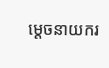ម្តេចនាយករ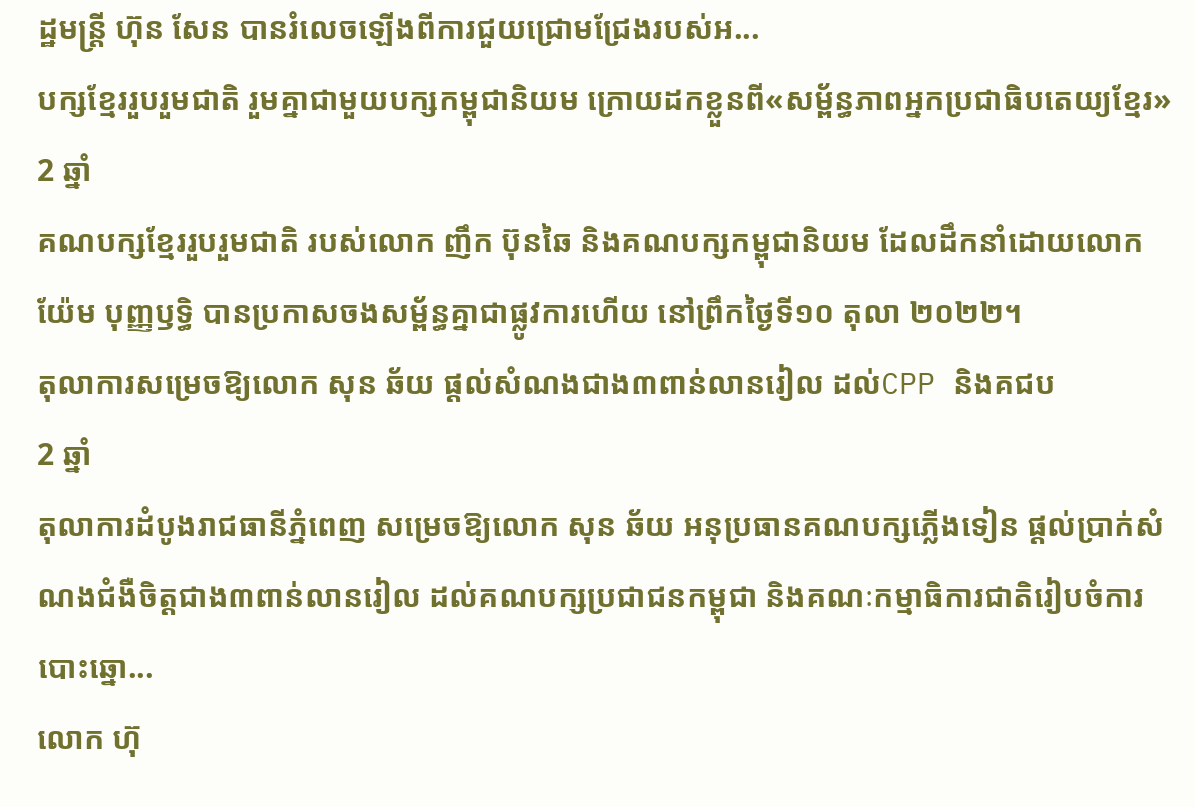ដ្ឋមន្រ្តី ហ៊ុន សែន បានរំលេចឡើងពីការជួយជ្រោមជ្រែងរបស់អ...
បក្សខ្មែររួបរួមជាតិ រួមគ្នាជាមួយបក្សកម្ពុជានិយម ក្រោយដកខ្លួនពី«សម្ព័ន្ធភាពអ្នកប្រជាធិបតេយ្យខ្មែរ»
2 ឆ្នាំ
គណបក្សខ្មែររួបរួមជាតិ របស់លោក ញឹក ប៊ុនឆៃ និងគណបក្សកម្ពុជានិយម ដែលដឹកនាំដោយលោក យ៉ែម បុញ្ញឫទ្ធិ បានប្រកាសចងសម្ព័ន្ធគ្នាជាផ្លូវការហើយ នៅព្រឹកថ្ងៃទី១០ តុលា ២០២២។
តុលាការសម្រេចឱ្យលោក សុន ឆ័យ ផ្ដល់សំណងជាង៣ពាន់លានរៀល ដល់CPP និងគជប
2 ឆ្នាំ
តុលាការដំបូងរាជធានីភ្នំពេញ សម្រេចឱ្យលោក សុន ឆ័យ អនុប្រធានគណបក្សភ្លើងទៀន ផ្ដល់ប្រាក់សំណងជំងឺចិត្តជាង៣ពាន់លានរៀល ដល់គណបក្សប្រជាជនកម្ពុជា និងគណៈកម្មាធិការជាតិរៀបចំការបោះឆ្នោ...
លោក ហ៊ុ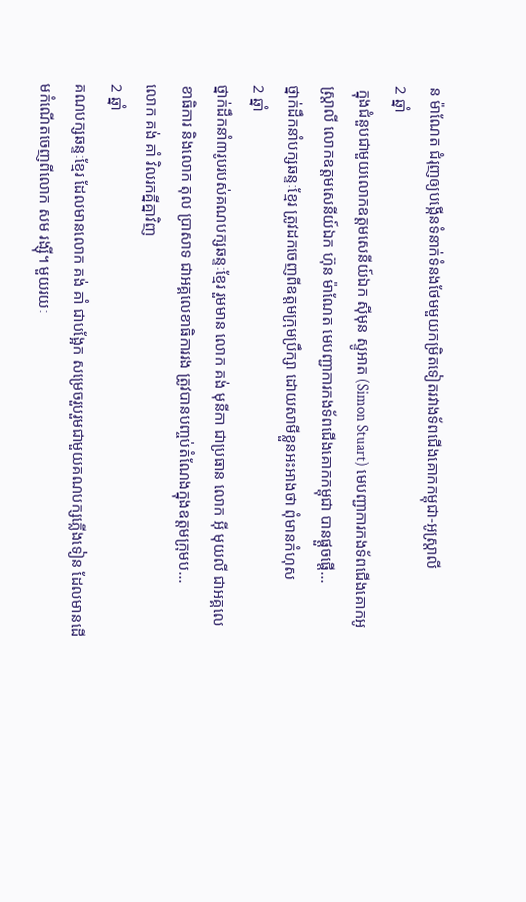ន ម៉ាណែត ជំរុញឲ្យបង្កើនទំនាក់ទំនងថែមមួយកម្រិតទៀតរវាងទ័ពជើងគោកកម្ពុជា-អូស្ត្រាលី
2 ឆ្នាំ
 ក្នុងជំនួបជាមួយលោកឧត្តមសេនីយ៍ឯក ស៊ីមុន ស្ទូអាត (Simon Stuart) មេបញ្ជាការកងទ័ពជើងគោកអូស្ត្រាលី លោកឧត្តមសេនីយ៍ឯក ហ៊ុន ម៉ាណែត មេបញ្ជាការកងទ័ពជើងគោកកម្ពុជា បានផ្តួចផ្តើ...
ថ្នាក់ដឹកនាំបក្សឆន្ទៈខ្មែរ ត្រូវដកចេញពីឧត្ដមក្រុមប្រឹក្សា ដោយសាមីខ្លួនអះអាងថា ពុំមានកំហុស
2 ឆ្នាំ
ថ្នាក់ដឹកនាំ៣រូបរបស់គណបក្សឆន្ទៈខ្មែរ រួមមាន លោក គង់ មុនីកា ជាប្រធាន លោក អ៊ី មុយលី ជាអគ្គលេខាធិការ និងលោក តុល ប្រាសាទ ជាអគ្គលេខាធិការរង ត្រូវបានបញ្ចប់តំណែងក្នុងឧត្តមក្រុមប...
លោក គង់ គាំ វិលរកគ្នីគ្នាវិញ
2 ឆ្នាំ
គណបក្សឆន្ទៈខ្មែរ ដែលមានលោក គង់ គាំ ជាបង្អែក សម្រេចរួបរួមជាមួយគណបក្សភ្លើងទៀន ដែលមានដើមកំណើតចេញពីលោក សម រង្ស៊ី។ មួយរយៈ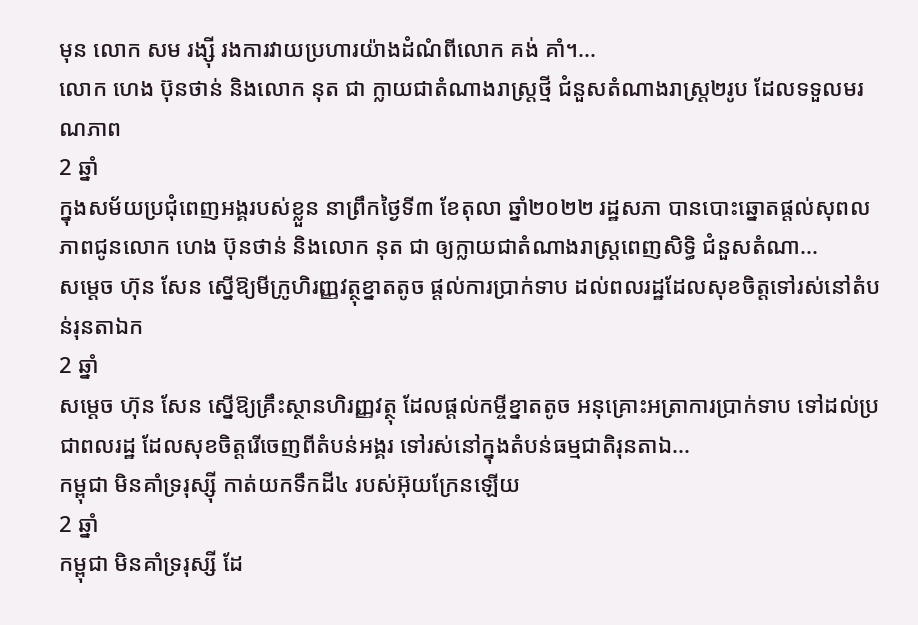មុន លោក សម រង្ស៊ី រងការវាយប្រហារយ៉ាងដំណំពីលោក គង់ គាំ។...
លោក ហេង ប៊ុនថាន់ និងលោក នុត ជា ក្លាយជាតំណាងរាស្រ្តថ្មី ជំនួសតំណាងរាស្រ្ត២រូប ដែលទទួលមរណភាព
2 ឆ្នាំ
ក្នុងសម័យប្រជុំពេញអង្គរបស់ខ្លួន នាព្រឹកថ្ងៃទី៣ ខែតុលា ឆ្នាំ២០២២ រដ្ឋសភា បានបោះឆ្នោតផ្តល់សុពលភាពជូនលោក ហេង ប៊ុនថាន់ និងលោក នុត ជា ឲ្យក្លាយជាតំណាងរាស្រ្តពេញសិទ្ធិ ជំនួសតំណា...
សម្ដេច ហ៊ុន សែន ស្នើឱ្យមីក្រូហិរញ្ញវត្ថុខ្នាតតូច ផ្ដល់ការប្រាក់ទាប ដល់ពលរដ្ឋដែលសុខចិត្តទៅរស់នៅតំបន់រុនតាឯក
2 ឆ្នាំ
សម្ដេច ហ៊ុន សែន ស្នើឱ្យគ្រឹះស្ថានហិរញ្ញវត្ថុ ដែលផ្ដល់កម្ចីខ្នាតតូច អនុគ្រោះអត្រាការប្រាក់ទាប ទៅដល់ប្រជាពលរដ្ឋ ដែលសុខចិត្តរើចេញពីតំបន់អង្គរ ទៅរស់នៅក្នុងតំបន់ធម្មជាតិរុនតាឯ...
កម្ពុជា មិនគាំទ្ររុស្ស៊ី កាត់យកទឹកដី៤ របស់អ៊ុយក្រែនឡើយ
2 ឆ្នាំ
កម្ពុជា មិនគាំទ្ររុស្សី ដែ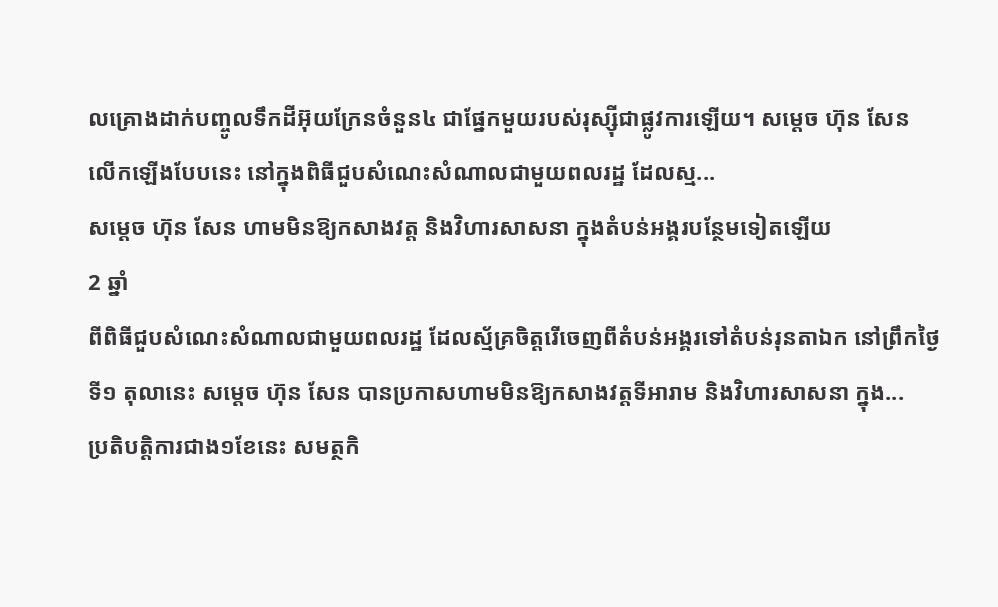លគ្រោងដាក់បញ្ចូលទឹកដីអ៊ុយក្រែនចំនួន៤ ជាផ្នែកមួយរបស់រុស្ស៊ីជាផ្លូវការឡើយ។ សម្ដេច ហ៊ុន សែន លើកឡើងបែបនេះ នៅក្នុងពិធីជួបសំណេះសំណាលជាមួយពលរដ្ឋ ដែលស្ម...
សម្ដេច ហ៊ុន សែន ហាមមិនឱ្យកសាងវត្ត និងវិហារសាសនា ក្នុងតំបន់អង្គរបន្ថែមទៀតឡើយ
2 ឆ្នាំ
ពីពិធីជួបសំណេះសំណាលជាមួយពលរដ្ឋ ដែលស្ម័គ្រចិត្តរើចេញពីតំបន់អង្គរទៅតំបន់រុនតាឯក នៅព្រឹកថ្ងៃទី១ តុលានេះ សម្ដេច ហ៊ុន សែន បានប្រកាសហាមមិនឱ្យកសាងវត្តទីអារាម និងវិហារសាសនា ក្នុង...
ប្រតិបត្តិការជាង១ខែនេះ សមត្ថកិ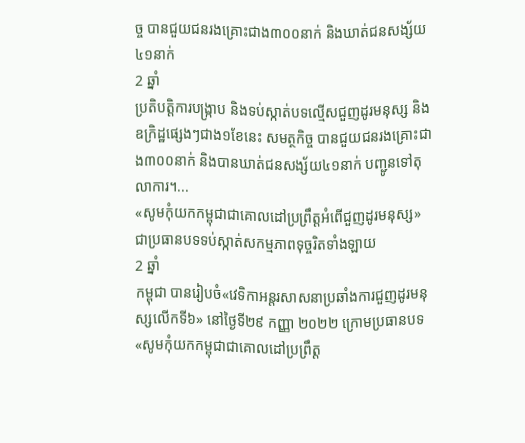ច្ច បានជួយជនរងគ្រោះជាង៣០០នាក់ និងឃាត់ជនសង្ស័យ៤១នាក់
2 ឆ្នាំ
ប្រតិបត្តិការបង្ក្រាប និងទប់ស្កាត់បទល្មើសជួញដូរមនុស្ស និងឧក្រិដ្ឋផ្សេងៗជាង១ខែនេះ សមត្ថកិច្ច បានជួយជនរងគ្រោះជាង៣០០នាក់ និងបានឃាត់ជនសង្ស័យ៤១នាក់ បញ្ជូនទៅតុលាការ។...
«សូមកុំយកកម្ពុជាជាគោលដៅប្រព្រឹត្តអំពើជួញដូរមនុស្ស» ជាប្រធានបទទប់ស្កាត់សកម្មភាពទុច្ចរិតទាំងឡាយ
2 ឆ្នាំ
កម្ពុជា បានរៀបចំ«វេទិកាអន្តរសាសនាប្រឆាំងការជួញដូរមនុស្សលើកទី៦» នៅថ្ងៃទី២៩ កញ្ញា ២០២២ ក្រោមប្រធានបទ «សូមកុំយកកម្ពុជាជាគោលដៅប្រព្រឹត្ត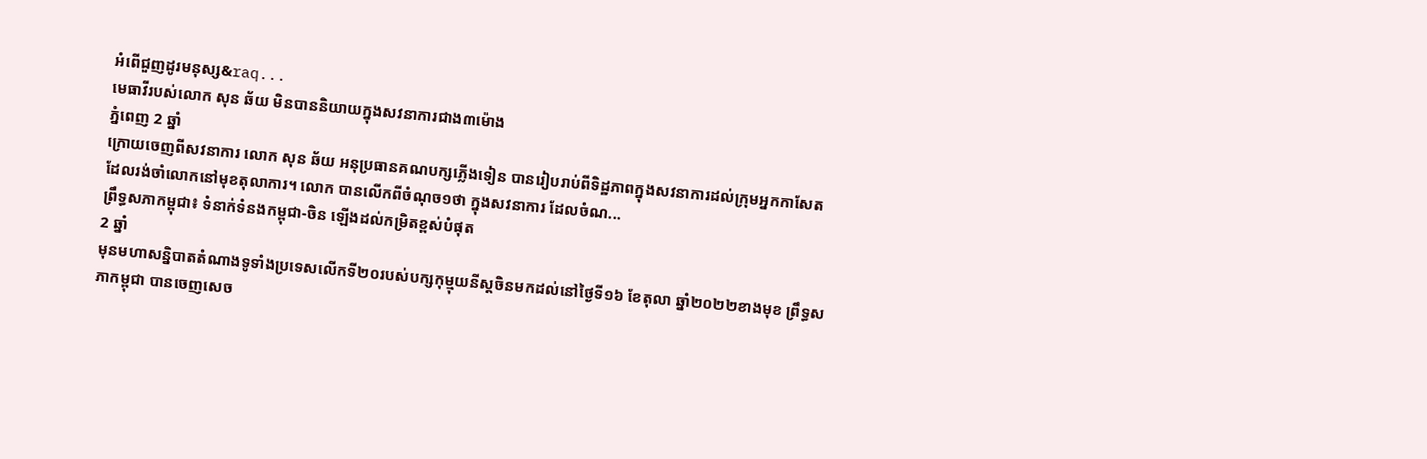អំពើជួញដូរមនុស្ស&raq...
មេធាវីរបស់លោក សុន ឆ័យ មិនបាននិយាយក្នុងសវនាការជាង៣ម៉ោង
ភ្នំពេញ 2 ឆ្នាំ
ក្រោយចេញពីសវនាការ លោក សុន ឆ័យ អនុប្រធានគណបក្សភ្លើងទៀន បានរៀបរាប់ពីទិដ្ឋភាពក្នុងសវនាការដល់ក្រុមអ្នកកាសែត ដែលរង់ចាំលោកនៅមុខតុលាការ។ លោក បានលើកពីចំណុច១ថា ក្នុងសវនាការ ដែលចំណ...
ព្រឹទ្ធសភាកម្ពុជា៖ ទំនាក់ទំនងកម្ពុជា-ចិន ឡើងដល់កម្រិតខ្ពស់បំផុត
2 ឆ្នាំ
មុនមហាសន្និបាតតំណាងទូទាំងប្រទេសលើកទី២០របស់បក្សកុម្មុយនីស្តចិនមកដល់នៅថ្ងៃទី១៦ ខែតុលា ឆ្នាំ២០២២ខាងមុខ ព្រឹទ្ធសភាកម្ពុជា បានចេញសេច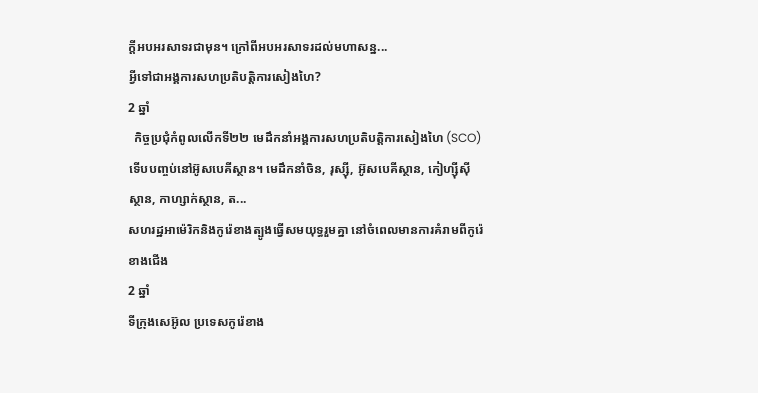ក្តីអបអរសាទរជាមុន។ ក្រៅពីអបអរសាទរដល់មហាសន្ន...
អ្វីទៅជាអង្គការសហប្រតិបត្តិការសៀងហៃ?
2 ឆ្នាំ
  កិច្ចប្រជុំកំពូលលើកទី២២ មេដឹកនាំអង្គការសហប្រតិបត្តិការសៀងហៃ (SCO) ទើបបញ្ចប់នៅអ៊ូសបេគីស្ថាន។ មេដឹកនាំចិន, រុស្ស៊ី, អ៊ូសបេគីស្ថាន, កៀហ្ស៊ីស៊ីស្ថាន, កាហ្សាក់ស្ថាន, ត...
សហរដ្ឋអាម៉េរិកនិងកូរ៉េខាងត្បូងធ្វើសមយុទ្ធរួមគ្នា នៅចំពេលមានការគំរាមពីកូរ៉េខាងជើង
2 ឆ្នាំ
ទីក្រុងសេអ៊ូល ប្រទេសកូរ៉េខាង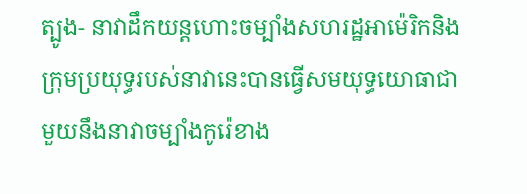ត្បូង- នាវាដឹកយន្តហោះចម្បាំងសហរដ្ឋអាម៉េរិកនិងក្រុមប្រយុទ្ធរបស់នាវានេះបានធ្វើសមយុទ្ធយោធាជាមួយនឹងនាវាចម្បាំងកូរ៉េខាង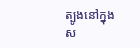ត្បូងនៅក្នុងស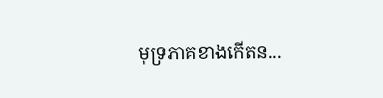មុទ្រភាគខាងកើតន...